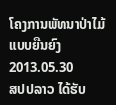ໂຄງການພັທນາປ່າໄມ້ ແບບຍືນຍົງ
2013.05.30
ສປປລາວ ໄດ້ຮັບ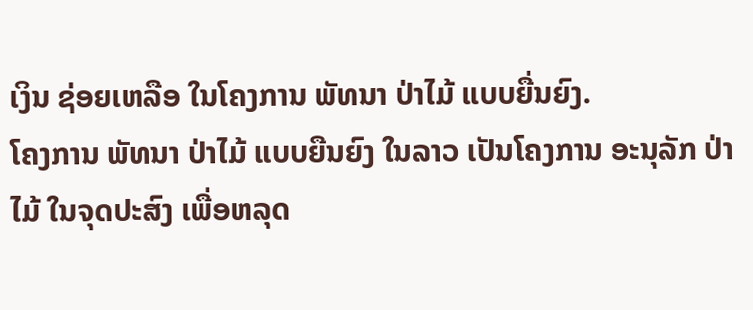ເງິນ ຊ່ອຍເຫລືອ ໃນໂຄງການ ພັທນາ ປ່າໄມ້ ແບບຍື່ນຍົງ.
ໂຄງການ ພັທນາ ປ່າໄມ້ ແບບຍືນຍົງ ໃນລາວ ເປັນໂຄງການ ອະນຸລັກ ປ່າໄມ້ ໃນຈຸດປະສົງ ເພື່ອຫລຸດ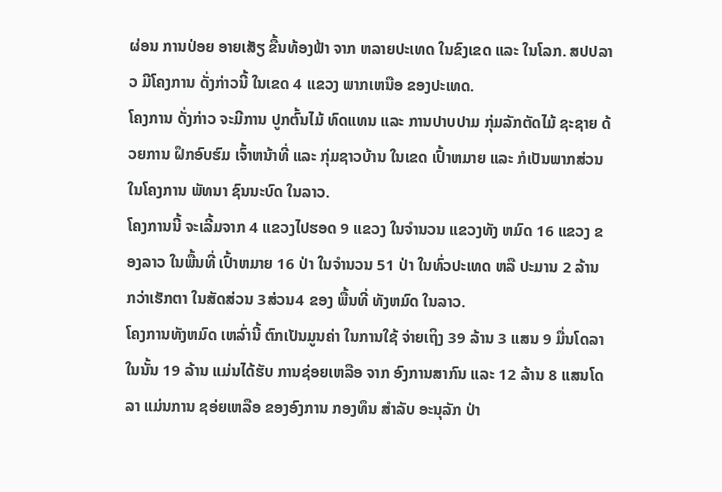ຜ່ອນ ການປ່ອຍ ອາຍເສັຽ ຂື້ນທ້ອງຟ້າ ຈາກ ຫລາຍປະເທດ ໃນຂົງເຂດ ແລະ ໃນໂລກ. ສປປລາວ ມີໂຄງການ ດັ່ງກ່າວນີ້ ໃນເຂດ 4 ແຂວງ ພາກເຫນືອ ຂອງປະເທດ.
ໂຄງການ ດັ່ງກ່າວ ຈະມີການ ປູກຕົ້ນໄມ້ ທົດແທນ ແລະ ການປາບປາມ ກຸ່ມລັກຕັດໄມ້ ຊະຊາຍ ດ້ວຍການ ຝຶກອົບຮົມ ເຈົ້າຫນ້າທີ່ ແລະ ກຸ່ມຊາວບ້ານ ໃນເຂດ ເປົ້າຫມາຍ ແລະ ກໍເປັນພາກສ່ວນ ໃນໂຄງການ ພັທນາ ຊົນນະບົດ ໃນລາວ.
ໂຄງການນີ້ ຈະເລີ້ມຈາກ 4 ແຂວງໄປຮອດ 9 ແຂວງ ໃນຈຳນວນ ແຂວງທັງ ຫມົດ 16 ແຂວງ ຂອງລາວ ໃນພື້ນທີ່ ເປົ້າຫມາຍ 16 ປ່າ ໃນຈຳນວນ 51 ປ່າ ໃນທົ່ວປະເທດ ຫລື ປະມານ 2 ລ້ານ ກວ່າເຮັກຕາ ໃນສັດສ່ວນ 3ສ່ວນ4 ຂອງ ພື້ນທີ່ ທັງຫມົດ ໃນລາວ.
ໂຄງການທັງຫມົດ ເຫລົ່ານີ້ ຕົກເປັນມູນຄ່າ ໃນການໃຊ້ ຈ່າຍເຖິງ 39 ລ້ານ 3 ແສນ 9 ມື່ນໂດລາ ໃນນັ້ນ 19 ລ້ານ ແມ່ນໄດ້ຮັບ ການຊ່ອຍເຫລືອ ຈາກ ອົງການສາກົນ ແລະ 12 ລ້ານ 8 ແສນໂດລາ ແມ່ນການ ຊອ່ຍເຫລືອ ຂອງອົງການ ກອງທຶນ ສຳລັບ ອະນຸລັກ ປ່າ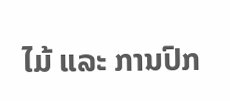ໄມ້ ແລະ ການປົກ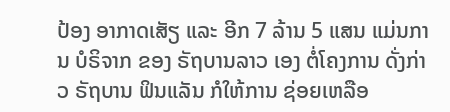ປ້ອງ ອາກາດເສັຽ ແລະ ອີກ 7 ລ້ານ 5 ແສນ ແມ່ນການ ບໍຣິຈາກ ຂອງ ຣັຖບານລາວ ເອງ ຕໍ່ໂຄງການ ດັ່ງກ່າວ ຣັຖບານ ຟິນແລັນ ກໍໃຫ້ການ ຊ່ອຍເຫລືອ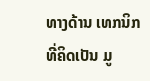ທາງດ້ານ ເທກນິກ ທີ່ຄິດເປັນ ມູ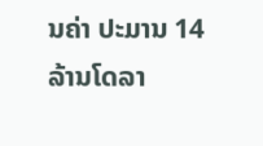ນຄ່າ ປະມານ 14 ລ້ານໂດລາ